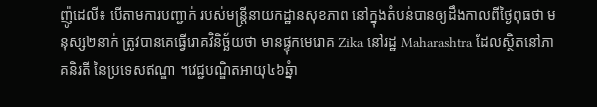ញ៉ូដេលី៖ បើតាមការបញ្ជាក់ របស់មន្ត្រីនាយកដ្ឋានសុខភាព នៅក្នុងតំបន់បានឲ្យដឹងកាលពីថ្ងៃពុធថា មនុស្ស២នាក់ ត្រូវបានគេធ្វើរោគវិនិច្ឆ័យថា មានផ្ទុកមេរោគ Zika នៅរដ្ឋ Maharashtra ដែលស្ថិតនៅភាគនិរតី នៃប្រទេសឥណ្ឌា ។វេជ្ជបណ្ឌិតអាយុ៤៦ឆ្នំា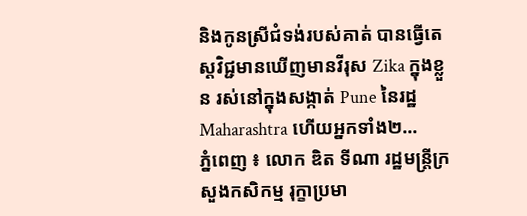និងកូនស្រីជំទង់របស់គាត់ បានធ្វើតេស្តវិជ្ជមានឃើញមានវីរុស Zika ក្នុងខ្លួន រស់នៅក្នុងសង្កាត់ Pune នៃរដ្ឋ Maharashtra ហើយអ្នកទាំង២...
ភ្នំពេញ ៖ លោក ឌិត ទីណា រដ្ឋមន្ត្រីក្រសួងកសិកម្ម រុក្ខាប្រមា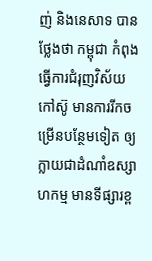ញ់ និងនេសាទ បានថ្លែងថា កម្ពុជា កំពុងធ្វើការជំរុញវិស័យកៅស៊ូ មានការរីកចម្រើនបន្ថែមទៀត ឲ្យក្លាយជាដំណាំឧស្សាហកម្ម មានទីផ្សារខ្ព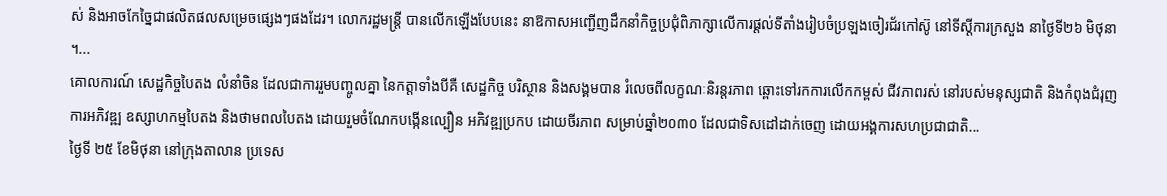ស់ និងអាចកែច្នៃជាផលិតផលសម្រេចផ្សេងៗផងដែរ។ លោករដ្ឋមន្ដ្រី បានលើកឡើងបែបនេះ នាឱកាសអញ្ជើញដឹកនាំកិច្ចប្រជុំពិភាក្សាលើការផ្តល់ទីតាំងរៀបចំប្រឡងចៀរជ័រកៅស៊ូ នៅទីស្តីការក្រសួង នាថ្ងៃទី២៦ មិថុនា ។...
គោលការណ៍ សេដ្ឋកិច្ចបៃតង លំនាំចិន ដែលជាការរួមបញ្ចូលគ្នា នៃកត្តាទាំងបីគឺ សេដ្ឋកិច្ច បរិស្ថាន និងសង្គមបាន រំលេចពីលក្ខណៈនិរន្តរភាព ឆ្ពោះទៅរកការលើកកម្ពស់ ជីវភាពរស់ នៅរបស់មនុស្សជាតិ និងកំពុងជំរុញ ការអភិវឌ្ឍ ឧស្សាហកម្មបៃតង និងថាមពលបៃតង ដោយរួមចំណែកបង្កើនល្បឿន អភិវឌ្ឍប្រកប ដោយចីរភាព សម្រាប់ឆ្នាំ២០៣០ ដែលជាទិសដៅដាក់ចេញ ដោយអង្គការសហប្រជាជាតិ...
ថ្ងៃទី ២៥ ខែមិថុនា នៅក្រុងតាលាន ប្រទេស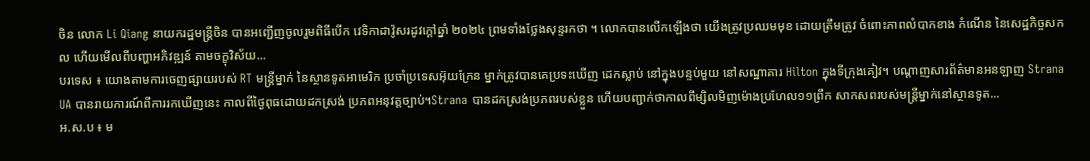ចិន លោក Li Qiang នាយករដ្ឋមន្ត្រីចិន បានអញ្ជើញចូលរួមពិធីបើក វេទិកាដាវ៉ូសរដូវក្តៅឆ្នាំ ២០២៤ ព្រមទាំងថ្លែងសុន្ទរកថា ។ លោកបានលើកឡើងថា យើងត្រូវប្រឈមមុខ ដោយត្រឹមត្រូវ ចំពោះភាពលំបាកខាង កំណើន នៃសេដ្ឋកិច្ចសកល ហើយមើលពីបញ្ហាអភិវឌ្ឍន៍ តាមចក្ខុវិស័យ...
បរទេស ៖ យោងតាមការចេញផ្សាយរបស់ RT មន្ត្រីម្នាក់ នៃស្ថានទូតអាមេរិក ប្រចាំប្រទេសអ៊ុយក្រែន ម្នាក់ត្រូវបានគេប្រទះឃើញ ដេកស្លាប់ នៅក្នុងបន្ទប់មួយ នៅសណ្ឋាគារ Hilton ក្នុងទីក្រុងគៀវ។ បណ្តាញសារព័ត៌មានអនឡាញ Strana UA បានរាយការណ៍ពីការរកឃើញនេះ កាលពីថ្ងៃពុធដោយដកស្រង់ ប្រភពអនុវត្តច្បាប់។Strana បានដកស្រង់ប្រភពរបស់ខ្លួន ហើយបញ្ជាក់ថាកាលពីម្សិលមិញម៉ោងប្រហែល១១ព្រឹក សាកសពរបស់មន្ត្រីម្នាក់នៅស្ថានទូត...
អ.ស.ប ៖ ម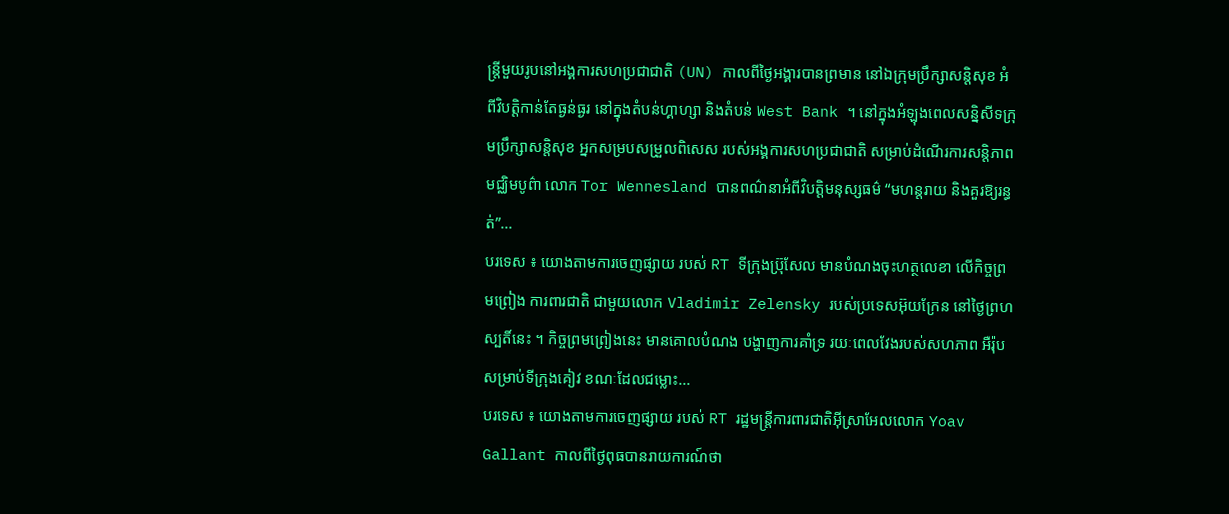ន្ត្រីមួយរូបនៅអង្គការសហប្រជាជាតិ (UN) កាលពីថ្ងៃអង្គារបានព្រមាន នៅឯក្រុមប្រឹក្សាសន្តិសុខ អំពីវិបត្តិកាន់តែធ្ងន់ធ្ងរ នៅក្នុងតំបន់ហ្គាហ្សា និងតំបន់ West Bank ។ នៅក្នុងអំឡុងពេលសន្និសីទក្រុមប្រឹក្សាសន្តិសុខ អ្នកសម្របសម្រួលពិសេស របស់អង្គការសហប្រជាជាតិ សម្រាប់ដំណើរការសន្តិភាពមជ្ឈិមបូព៌ា លោក Tor Wennesland បានពណ៌នាអំពីវិបត្តិមនុស្សធម៌ “មហន្តរាយ និងគួរឱ្យរន្ធត់”...
បរទេស ៖ យោងតាមការចេញផ្សាយ របស់ RT ទីក្រុងប្រ៊ុសែល មានបំណងចុះហត្ថលេខា លើកិច្ចព្រមព្រៀង ការពារជាតិ ជាមួយលោក Vladimir Zelensky របស់ប្រទេសអ៊ុយក្រែន នៅថ្ងៃព្រហស្បតិ៍នេះ ។ កិច្ចព្រមព្រៀងនេះ មានគោលបំណង បង្ហាញការគាំទ្រ រយៈពេលវែងរបស់សហភាព អឺរ៉ុប សម្រាប់ទីក្រុងគៀវ ខណៈដែលជម្លោះ...
បរទេស ៖ យោងតាមការចេញផ្សាយ របស់ RT រដ្ឋមន្ត្រីការពារជាតិអ៊ីស្រាអែលលោក Yoav Gallant កាលពីថ្ងៃពុធបានរាយការណ៍ថា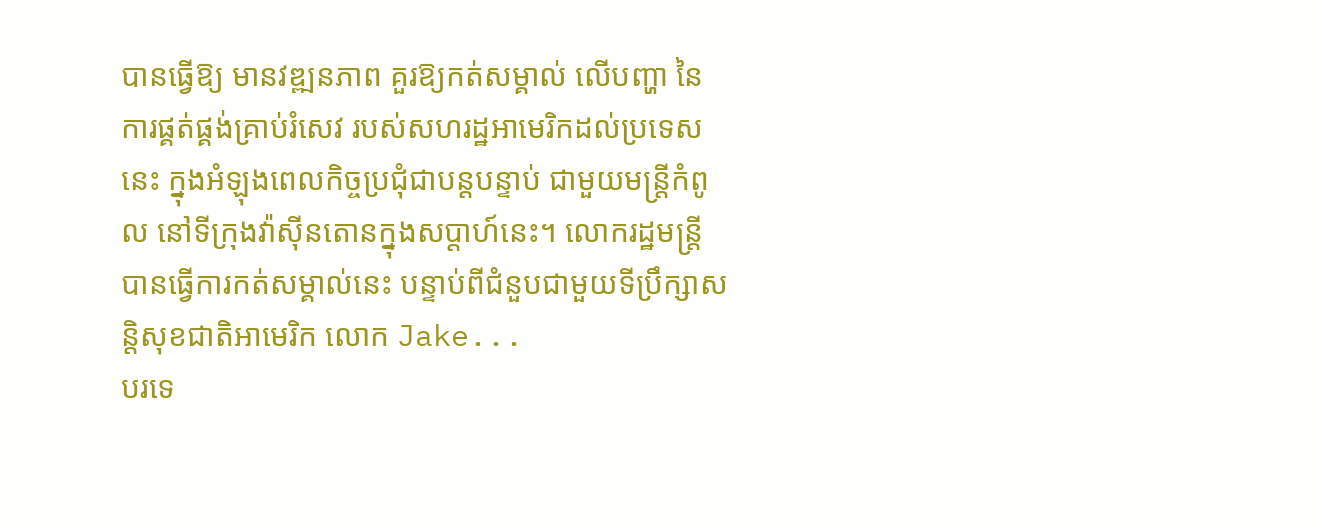បានធ្វើឱ្យ មានវឌ្ឍនភាព គួរឱ្យកត់សម្គាល់ លើបញ្ហា នៃការផ្គត់ផ្គង់គ្រាប់រំសេវ របស់សហរដ្ឋអាមេរិកដល់ប្រទេសនេះ ក្នុងអំឡុងពេលកិច្ចប្រជុំជាបន្តបន្ទាប់ ជាមួយមន្ត្រីកំពូល នៅទីក្រុងវ៉ាស៊ីនតោនក្នុងសប្តាហ៍នេះ។ លោករដ្ឋមន្ត្រីបានធ្វើការកត់សម្គាល់នេះ បន្ទាប់ពីជំនួបជាមួយទីប្រឹក្សាសន្តិសុខជាតិអាមេរិក លោក Jake...
បរទេ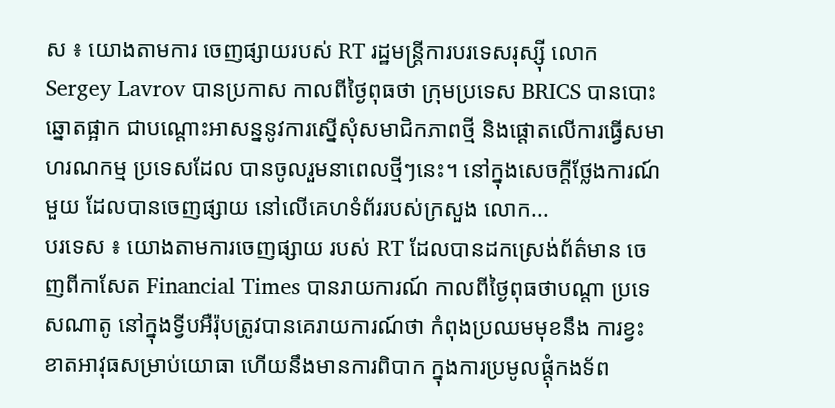ស ៖ យោងតាមការ ចេញផ្សាយរបស់ RT រដ្ឋមន្ត្រីការបរទេសរុស្ស៊ី លោក Sergey Lavrov បានប្រកាស កាលពីថ្ងៃពុធថា ក្រុមប្រទេស BRICS បានបោះឆ្នោតផ្អាក ជាបណ្តោះអាសន្ននូវការស្នើសុំសមាជិកភាពថ្មី និងផ្តោតលើការធ្វើសមាហរណកម្ម ប្រទេសដែល បានចូលរួមនាពេលថ្មីៗនេះ។ នៅក្នុងសេចក្តីថ្លែងការណ៍មួយ ដែលបានចេញផ្សាយ នៅលើគេហទំព័ររបស់ក្រសួង លោក...
បរទេស ៖ យោងតាមការចេញផ្សាយ របស់ RT ដែលបានដកស្រេង់ព័ត៌មាន ចេញពីកាសែត Financial Times បានរាយការណ៍ កាលពីថ្ងៃពុធថាបណ្តា ប្រទេសណាតូ នៅក្នុងទ្វីបអឺរ៉ុបត្រូវបានគេរាយការណ៍ថា កំពុងប្រឈមមុខនឹង ការខ្វះខាតអាវុធសម្រាប់យោធា ហើយនឹងមានការពិបាក ក្នុងការប្រមូលផ្តុំកងទ័ព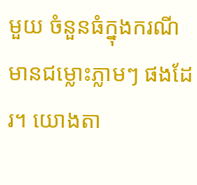មួយ ចំនួនធំក្នុងករណី មានជម្លោះភ្លាមៗ ផងដែរ។ យោងតា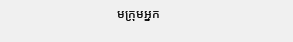មក្រុមអ្នក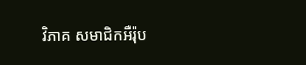វិភាគ សមាជិកអឺរ៉ុប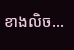ខាងលិច...